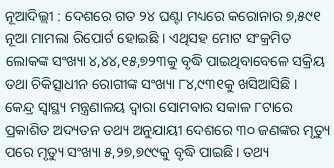ନୂଆଦିଲ୍ଲୀ : ଦେଶରେ ଗତ ୨୪ ଘଣ୍ଟା ମଧ୍ୟରେ କରୋନାର ୭,୫୯୧ ନୂଆ ମାମଲା ରିପୋର୍ଟ ହୋଇଛି । ଏଥିସହ ମୋଟ ସଂକ୍ରମିତ ଲୋକଙ୍କ ସଂଖ୍ୟା ୪,୪୪,୧୫,୭୨୩କୁ ବୃଦ୍ଧି ପାଇଥିବାବେଳେ ସକ୍ରିୟ ତଥା ଚିକିତ୍ସାଧୀନ ରୋଗୀଙ୍କ ସଂଖ୍ୟା ୮୪,୯୩୧କୁ ଖସିଆସିଛି ।
କେନ୍ଦ୍ର ସ୍ୱାସ୍ଥ୍ୟ ମନ୍ତ୍ରଣାଳୟ ଦ୍ବାରା ସୋମବାର ସକାଳ ୮ଟାରେ ପ୍ରକାଶିତ ଅଦ୍ୟତନ ତଥ୍ୟ ଅନୁଯାୟୀ ଦେଶରେ ୩୦ ଜଣଙ୍କର ମୃତ୍ୟୁ ପରେ ମୃତ୍ୟୁ ସଂଖ୍ୟା ୫,୨୭,୭୯୯କୁ ବୃଦ୍ଧି ପାଇଛି। ତଥ୍ୟ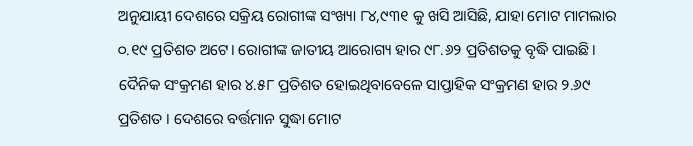ଅନୁଯାୟୀ ଦେଶରେ ସକ୍ରିୟ ରୋଗୀଙ୍କ ସଂଖ୍ୟା ୮୪,୯୩୧ କୁ ଖସି ଆସିଛି, ଯାହା ମୋଟ ମାମଲାର ୦.୧୯ ପ୍ରତିଶତ ଅଟେ। ରୋଗୀଙ୍କ ଜାତୀୟ ଆରୋଗ୍ୟ ହାର ୯୮.୬୨ ପ୍ରତିଶତକୁ ବୃଦ୍ଧି ପାଇଛି। ଦୈନିକ ସଂକ୍ରମଣ ହାର ୪.୫୮ ପ୍ରତିଶତ ହୋଇଥିବାବେଳେ ସାପ୍ତାହିକ ସଂକ୍ରମଣ ହାର ୨.୬୯ ପ୍ରତିଶତ । ଦେଶରେ ବର୍ତ୍ତମାନ ସୁଦ୍ଧା ମୋଟ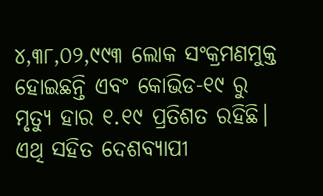୪,୩୮,୦୨,୯୯୩ ଲୋକ ସଂକ୍ରମଣମୁକ୍ତ ହୋଇଛନ୍ତି ଏବଂ କୋଭିଡ-୧୯ ରୁ ମୃତ୍ୟୁ ହାର ୧.୧୯ ପ୍ରତିଶତ ରହିଛି। ଏଥି ସହିତ ଦେଶବ୍ୟାପୀ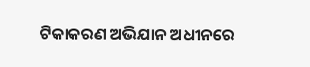ଟିକାକରଣ ଅଭିଯାନ ଅଧୀନରେ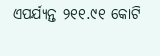ଏପର୍ଯ୍ୟନ୍ତ ୨୧୧.୯୧ କୋଟି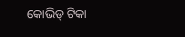କୋଭିଡ୍ ଟିକା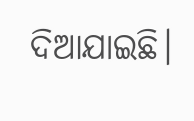ଦିଆଯାଇଛି।